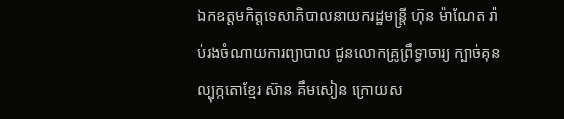ឯកឧត្ដមកិត្តទេសាភិបាលនាយករដ្ឋមន្រ្តី ហ៊ុន ម៉ាណែត រ៉ាប់រងចំណាយការព្យាបាល ជូនលោកគ្រូព្រឹទ្ធាចារ្យ ក្បាច់គុនល្បុក្កតោខ្មែរ ស៊ាន គឹមសៀន ក្រោយស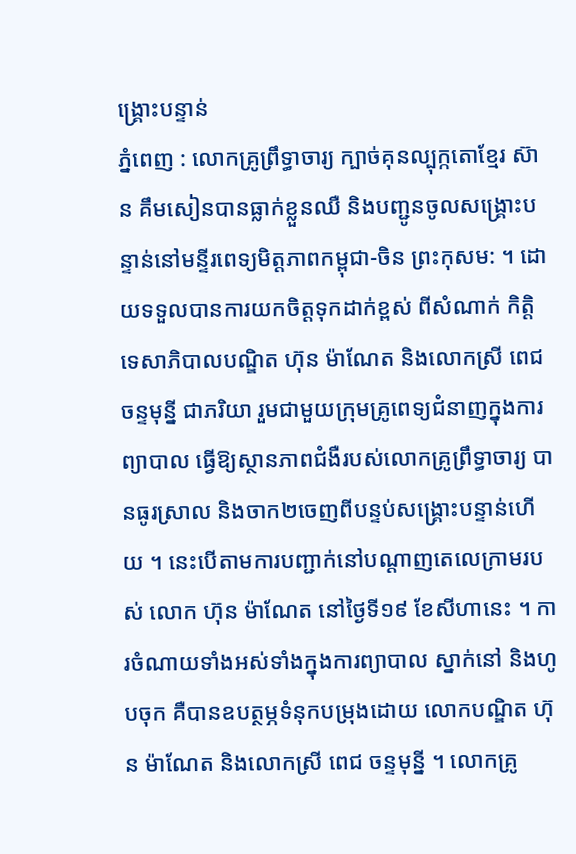ង្គ្រោះបន្ទាន់
ភ្នំពេញ : លោកគ្រូព្រឹទ្ធាចារ្យ ក្បាច់គុនល្បុក្កតោខ្មែរ ស៊ាន គឹមសៀនបានធ្លាក់ខ្លួនឈឺ និងបញ្ជូនចូលសង្គ្រោះបន្ទាន់នៅមន្ទីរពេទ្យមិត្តភាពកម្ពុជា-ចិន ព្រះកុសម: ។ ដោយទទួលបានការយកចិត្តទុកដាក់ខ្ពស់ ពីសំណាក់ កិត្តិទេសាភិបាលបណ្ឌិត ហ៊ុន ម៉ាណែត និងលោកស្រី ពេជ ចន្ទមុន្នី ជាភរិយា រួមជាមួយក្រុមគ្រូពេទ្យជំនាញក្នុងការព្យាបាល ធ្វើឱ្យស្ថានភាពជំងឺរបស់លោកគ្រូព្រឹទ្ធាចារ្យ បានធូរស្រាល និងចាក២ចេញពីបន្ទប់សង្គ្រោះបន្ទាន់ហើយ ។ នេះបើតាមការបញ្ជាក់នៅបណ្ដាញតេលេក្រាមរបស់ លោក ហ៊ុន ម៉ាណែត នៅថ្ងៃទី១៩ ខែសីហានេះ ។ ការចំណាយទាំងអស់ទាំងក្នុងការព្យាបាល ស្នាក់នៅ និងហូបចុក គឺបានឧបត្ថម្ភទំនុកបម្រុងដោយ លោកបណ្ឌិត ហ៊ុន ម៉ាណែត និងលោកស្រី ពេជ ចន្ទមុន្នី ។ លោកគ្រូ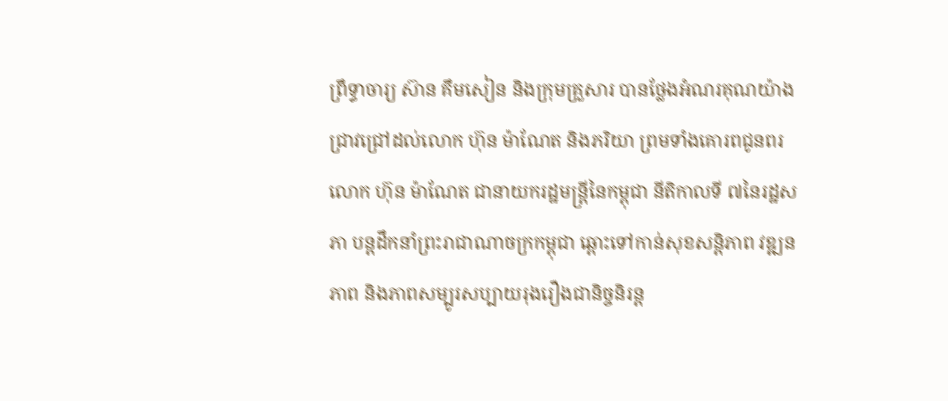ព្រឹទ្ធាចារ្យ ស៊ាន គឹមសៀន និងក្រុមគ្រួសារ បានថ្លែងអំណរគុណយ៉ាងជ្រាវជ្រៅដល់លោក ហ៊ុន ម៉ាណែត និងភរិយា ព្រមទាំងគោរពជូនពរ លោក ហ៊ុន ម៉ាណែត ជានាយករដ្ឋមន្រ្ដីនៃកម្ពុជា នីតិកាលទី ៧នៃរដ្ឋសភា បន្ដដឹកនាំព្រះរាជាណាចក្រកម្ពុជា ឆ្ពោះទៅកាន់សុខសន្តិភាព វឌ្ឍនភាព និងភាពសម្បូរសប្បាយរុងរឿងជានិច្ចនិរន្ត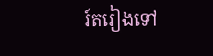រ៍តរៀងទៅ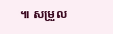៕ សម្រួល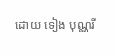ដោយ ទៀង បុណ្ណរី